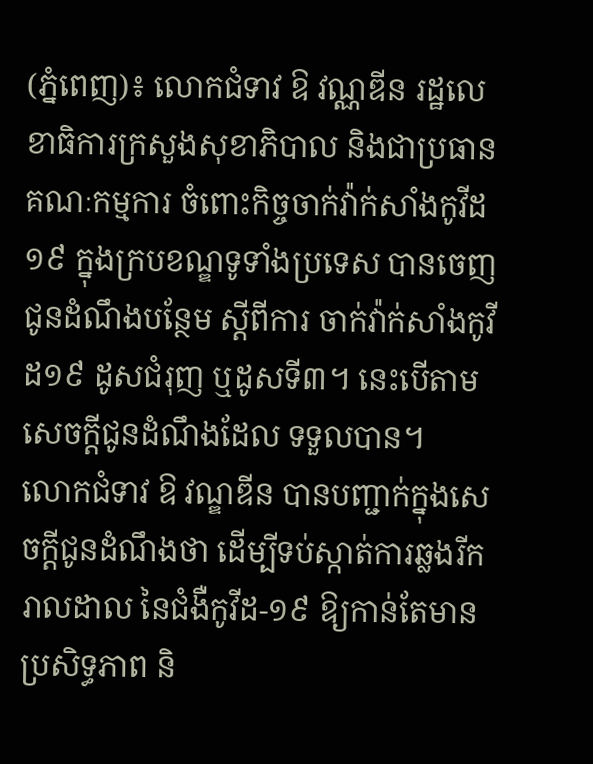(ភ្នំពេញ)៖ លោកជំទាវ ឱ វណ្ណឌីន រដ្ឋលេខាធិការក្រសួងសុខាភិបាល និងជាប្រធានគណៈកម្មការ ចំពោះកិច្ចចាក់វ៉ាក់សាំងកូវីដ១៩ ក្នុងក្របខណ្ឌទូទាំងប្រទេស បានចេញជូនដំណឹងបន្ថែម ស្តីពីការ ចាក់វ៉ាក់សាំងកូវីដ១៩ ដូសជំរុញ ឬដូសទី៣។ នេះបើតាមសេចក្តីជូនដំណឹងដែល ទទួលបាន។
លោកជំទាវ ឱ វណ្ឌឌីន បានបញ្ជាក់ក្នុងសេចក្តីជូនដំណឹងថា ដើម្បីទប់ស្កាត់ការឆ្លងរីករាលដាល នៃជំងឺកូវីដ-១៩ ឱ្យកាន់តែមានប្រសិទ្ធភាព និ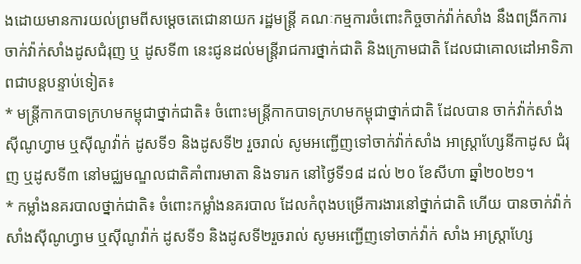ងដោយមានការយល់ព្រមពីសម្តេចតេជោនាយក រដ្ឋមន្ត្រី គណៈកម្មការចំពោះកិច្ចចាក់វ៉ាក់សាំង នឹងពង្រីកការចាក់វ៉ាក់សាំងដូសជំរុញ ឬ ដូសទី៣ នេះជូនដល់មន្ត្រីរាជការថ្នាក់ជាតិ និងក្រោមជាតិ ដែលជាគោលដៅអាទិភាពជាបន្តបន្ទាប់ទៀត៖
* មន្ត្រីកាកបាទក្រហមកម្ពុជាថ្នាក់ជាតិ៖ ចំពោះមន្ត្រីកាកបាទក្រហមកម្ពុជាថ្នាក់ជាតិ ដែលបាន ចាក់វ៉ាក់សាំងស៊ីណូហ្វាម ឬស៊ីណូវ៉ាក់ ដូសទី១ និងដូសទី២ រួចរាល់ សូមអញ្ជើញទៅចាក់វ៉ាក់សាំង អាស្ត្រាហ្សែនីកាដូស ជំរុញ ឬដូសទី៣ នៅមជ្ឈមណ្ឌលជាតិគាំពារមាតា និងទារក នៅថ្ងៃទី១៨ ដល់ ២០ ខែសីហា ឆ្នាំ២០២១។
* កម្លាំងនគរបាលថ្នាក់ជាតិ៖ ចំពោះកម្លាំងនគរបាល ដែលកំពុងបម្រើការងារនៅថ្នាក់ជាតិ ហើយ បានចាក់វ៉ាក់សាំងស៊ីណូហ្វាម ឬស៊ីណូវ៉ាក់ ដូសទី១ និងដូសទី២រួចរាល់ សូមអញ្ជើញទៅចាក់វ៉ាក់ សាំង អាស្ត្រាហ្សែ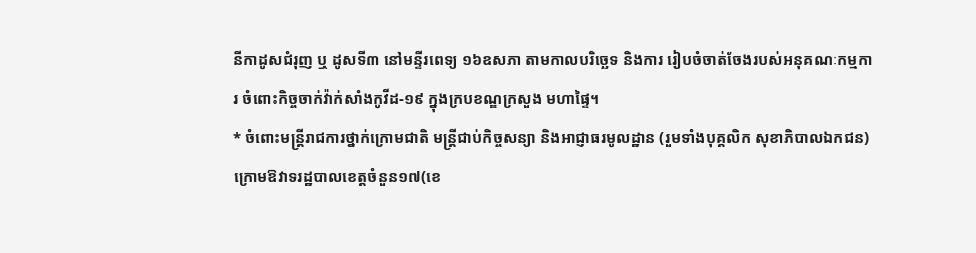នីកាដូសជំរុញ ឬ ដូសទី៣ នៅមន្ទីរពេទ្យ ១៦ឧសភា តាមកាលបរិច្ឆេទ និងការ រៀបចំចាត់ចែងរបស់អនុគណៈកម្មការ ចំពោះកិច្ចចាក់វ៉ាក់សាំងកូវីដ-១៩ ក្នុងក្របខណ្ឌក្រសួង មហាផ្ទៃ។
* ចំពោះមន្ត្រីរាជការថ្នាក់ក្រោមជាតិ មន្ត្រីជាប់កិច្ចសន្យា និងអាជ្ញាធរមូលដ្ឋាន (រួមទាំងបុគ្គលិក សុខាភិបាលឯកជន) ក្រោមឱវាទរដ្ឋបាលខេត្តចំនួន១៧(ខេ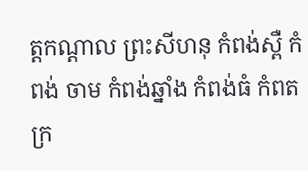ត្តកណ្តាល ព្រះសីហនុ កំពង់ស្ពឺ កំពង់ ចាម កំពង់ឆ្នាំង កំពង់ធំ កំពត ក្រ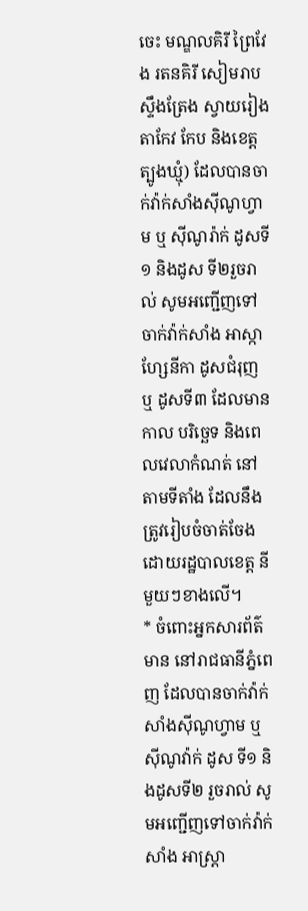ចេះ មណ្ឌលគិរី ព្រៃវែង រតនគិរី សៀមរាប ស្ទឹងត្រែង ស្វាយរៀង តាកែវ កែប និងខេត្តត្បូងឃ្មុំ) ដែលបានចាក់វ៉ាក់សាំងស៊ីណូហ្វាម ឬ ស៊ីណូរ៉ាក់ ដូសទី១ និងដូស ទី២រួចរាល់ សូមអញ្ជើញទៅចាក់វ៉ាក់សាំង អាស្កាហ្សែនីកា ដូសជំរុញ ឬ ដូសទី៣ ដែលមានកាល បរិច្ឆេទ និងពេលវេលាកំណត់ នៅតាមទីតាំង ដែលនឹងត្រូវរៀបចំចាត់ចែង ដោយរដ្ឋបាលខេត្ត នីមួយៗខាងលើ។
* ចំពោះអ្នកសារព័ត៌មាន នៅរាជធានីភ្នំពេញ ដែលបានចាក់វ៉ាក់សាំងស៊ីណូហ្វាម ឬស៊ីណូវ៉ាក់ ដូស ទី១ និងដូសទី២ រួចរាល់ សូមអញ្ជើញទៅចាក់វ៉ាក់សាំង អាស្ត្រា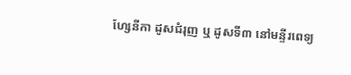ហ្សែនីកា ដូសជំរុញ ឬ ដូសទី៣ នៅមន្ទីរពេទ្យ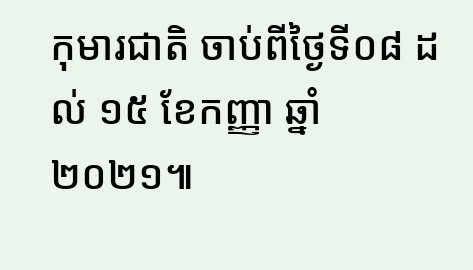កុមារជាតិ ចាប់ពីថ្ងៃទី០៨ ដល់ ១៥ ខែកញ្ញា ឆ្នាំ២០២១៕